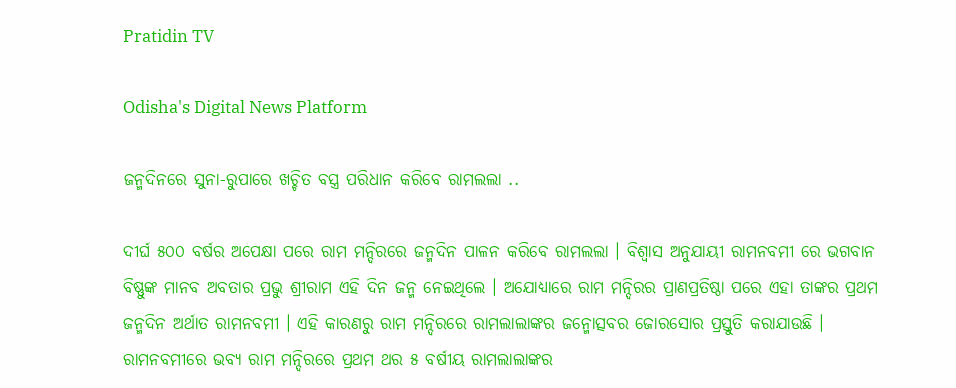Pratidin TV

Odisha's Digital News Platform

ଜନ୍ମଦିନରେ ସୁନା-ରୁପାରେ ଖଚ୍ଚିତ ବସ୍ତ୍ର ପରିଧାନ କରିବେ ରାମଲଲା ..

ଦୀର୍ଘ ୫୦୦ ବର୍ଷର ଅପେକ୍ଷା ପରେ ରାମ ମନ୍ଦିରରେ ଜନ୍ମଦିନ ପାଳନ କରିବେ ରାମଲଲା । ବିଶ୍ୱାସ ଅନୁଯାୟୀ ରାମନବମୀ ରେ ଭଗବାନ ବିଷ୍ଣୁଙ୍କ ମାନବ ଅବତାର ପ୍ରଭୁ ଶ୍ରୀରାମ ଏହି ଦିନ ଜନ୍ମ ନେଇଥିଲେ । ଅଯୋଧ୍ୟାରେ ରାମ ମନ୍ଦିରର ପ୍ରାଣପ୍ରତିଷ୍ଠା ପରେ ଏହା ତାଙ୍କର ପ୍ରଥମ ଜନ୍ମଦିନ ଅର୍ଥାତ ରାମନବମୀ । ଏହି କାରଣରୁ ରାମ ମନ୍ଦିରରେ ରାମଲାଲାଙ୍କର ଜନ୍ମୋତ୍ସବର ଜୋରସୋର ପ୍ରସ୍ତୁତି କରାଯାଉଛି । ରାମନବମୀରେ ଭବ୍ୟ ରାମ ମନ୍ଦିରରେ ପ୍ରଥମ ଥର ୫ ବର୍ଷୀୟ ରାମଲାଲାଙ୍କର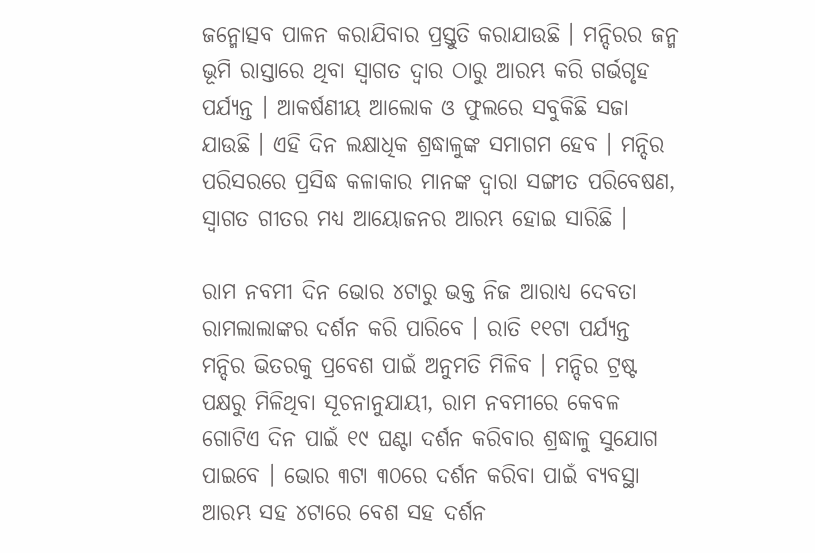ଜନ୍ମୋତ୍ସବ ପାଳନ କରାଯିବାର ପ୍ରସ୍ତୁତି କରାଯାଉଛି । ମନ୍ଦିରର ଜନ୍ମ ଭୂମି ରାସ୍ତାରେ ଥିବା ସ୍ୱାଗତ ଦ୍ୱାର ଠାରୁ ଆରମ୍ଭ କରି ଗର୍ଭଗୃହ ପର୍ଯ୍ୟନ୍ତ । ଆକର୍ଷଣୀୟ ଆଲୋକ ଓ ଫୁଲରେ ସବୁକିଛି ସଜା ଯାଉଛି । ଏହି ଦିନ ଲକ୍ଷାଧିକ ଶ୍ରଦ୍ଧାଳୁଙ୍କ ସମାଗମ ହେବ । ମନ୍ଦିର ପରିସରରେ ପ୍ରସିଦ୍ଧ କଳାକାର ମାନଙ୍କ ଦ୍ୱାରା ସଙ୍ଗୀତ ପରିବେଷଣ, ସ୍ୱାଗତ ଗୀତର ମଧ୍ୟ ଆୟୋଜନର ଆରମ୍ଭ ହୋଇ ସାରିଛି ।

ରାମ ନବମୀ ଦିନ ଭୋର ୪ଟାରୁ ଭକ୍ତ ନିଜ ଆରାଧ୍ୟ ଦେବତା ରାମଲାଲାଙ୍କର ଦର୍ଶନ କରି ପାରିବେ । ରାତି ୧୧ଟା ପର୍ଯ୍ୟନ୍ତ ମନ୍ଦିର ଭିତରକୁ ପ୍ରବେଶ ପାଇଁ ଅନୁମତି ମିଳିବ । ମନ୍ଦିର ଟ୍ରଷ୍ଟ ପକ୍ଷରୁ ମିଳିଥିବା ସୂଚନାନୁଯାୟୀ, ରାମ ନବମୀରେ କେବଳ ଗୋଟିଏ ଦିନ ପାଇଁ ୧୯ ଘଣ୍ଟା ଦର୍ଶନ କରିବାର ଶ୍ରଦ୍ଧାଳୁ ସୁଯୋଗ ପାଇବେ । ଭୋର ୩ଟା ୩୦ରେ ଦର୍ଶନ କରିବା ପାଇଁ ବ୍ୟବସ୍ଥା ଆରମ୍ଭ ସହ ୪ଟାରେ ବେଶ ସହ ଦର୍ଶନ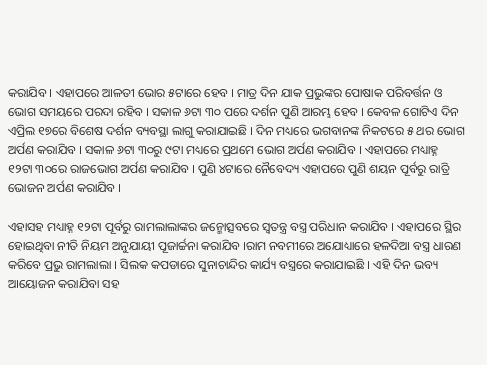କରାଯିବ । ଏହାପରେ ଆଳତୀ ଭୋର ୫ଟାରେ ହେବ । ମାତ୍ର ଦିନ ଯାକ ପ୍ରଭୁଙ୍କର ପୋଷାକ ପରିବର୍ତ୍ତନ ଓ ଭୋଗ ସମୟରେ ପରଦା ରହିବ । ସକାଳ ୬ଟା ୩୦ ପରେ ଦର୍ଶନ ପୁଣି ଆରମ୍ଭ ହେବ । କେବଳ ଗୋଟିଏ ଦିନ ଏପ୍ରିଲ ୧୭ରେ ବିଶେଷ ଦର୍ଶନ ବ୍ୟବସ୍ଥା ଲାଗୁ କରାଯାଇଛି । ଦିନ ମଧ୍ୟରେ ଭଗବାନଙ୍କ ନିକଟରେ ୫ ଥର ଭୋଗ ଅର୍ପଣ କରାଯିବ । ସକାଳ ୬ଟା ୩୦ରୁ ୯ଟା ମଧ୍ୟରେ ପ୍ରଥମେ ଭୋଗ ଅର୍ପଣ କରାଯିବ । ଏହାପରେ ମଧ୍ୟାହ୍ନ ୧୨ଟା ୩୦ରେ ରାଜଭୋଗ ଅର୍ପଣ କରାଯିବ । ପୁଣି ୪ଟାରେ ନୈବେଦ୍ୟ ଏହାପରେ ପୁଣି ଶୟନ ପୂର୍ବରୁ ରାତ୍ରି ଭୋଜନ ଅର୍ପଣ କରାଯିବ ।

ଏହାସହ ମଧ୍ୟାହ୍ନ ୧୨ଟା ପୂର୍ବରୁ ରାମଲାଲାଙ୍କର ଜନ୍ମୋତ୍ସବରେ ସ୍ୱତନ୍ତ୍ର ବସ୍ତ୍ର ପରିଧାନ କରାଯିବ । ଏହାପରେ ସ୍ଥିର ହୋଇଥିବା ନୀତି ନିୟମ ଅନୁଯାୟୀ ପୂଜାର୍ଚ୍ଚନା କରାଯିବ ।ରାମ ନବମୀରେ ଅଯୋଧ୍ୟାରେ ହଳଦିଆ ବସ୍ତ୍ର ଧାରଣ କରିବେ ପ୍ରଭୁ ରାମଲାଲା । ସିଲକ କପଡାରେ ସୁନାଚାନ୍ଦିର କାର୍ଯ୍ୟ ବସ୍ତ୍ରରେ କରାଯାଇଛି । ଏହି ଦିନ ଭବ୍ୟ ଆୟୋଜନ କରାଯିବା ସହ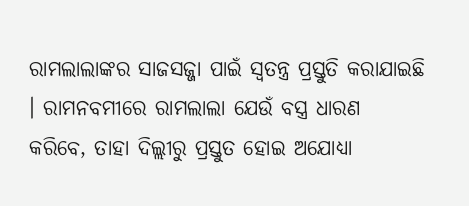ରାମଲାଲାଙ୍କର ସାଜସଜ୍ଜା ପାଇଁ ସ୍ୱତନ୍ତ୍ର ପ୍ରସ୍ତୁତି କରାଯାଇଛି । ରାମନବମୀରେ ରାମଲାଲା ଯେଉଁ ବସ୍ତ୍ର ଧାରଣ କରିବେ, ତାହା ଦିଲ୍ଲୀରୁ ପ୍ରସ୍ତୁତ ହୋଇ ଅଯୋଧ୍ୟା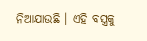ନିଆଯାଉଛି । ଏହି ବସ୍ତ୍ରକୁ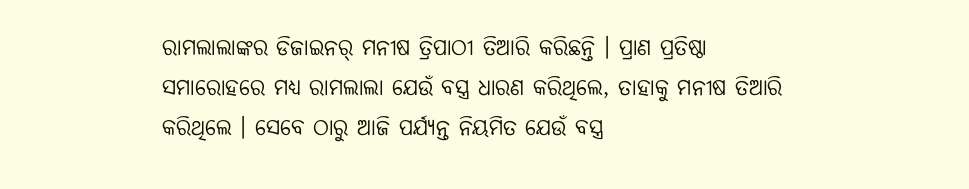ରାମଲାଲାଙ୍କର ଡିଜାଇନର୍ ମନୀଷ ତ୍ରିପାଠୀ ତିଆରି କରିଛନ୍ତି । ପ୍ରାଣ ପ୍ରତିଷ୍ଠା ସମାରୋହରେ ମଧ୍ୟ ରାମଲାଲା ଯେଉଁ ବସ୍ତ୍ର ଧାରଣ କରିଥିଲେ, ତାହାକୁ ମନୀଷ ତିଆରି କରିଥିଲେ । ସେବେ ଠାରୁ ଆଜି ପର୍ଯ୍ୟନ୍ତ ନିୟମିତ ଯେଉଁ ବସ୍ତ୍ର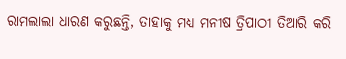ରାମଲାଲା ଧାରଣ କରୁଛନ୍ତି, ତାହାକୁ ମଧ୍ୟ ମନୀଷ ତ୍ରିପାଠୀ ତିଆରି କରି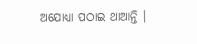ଅଯୋଧ୍ୟା ପଠାଇ ଥାଆନ୍ତି ।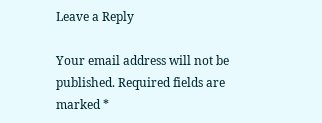Leave a Reply

Your email address will not be published. Required fields are marked *